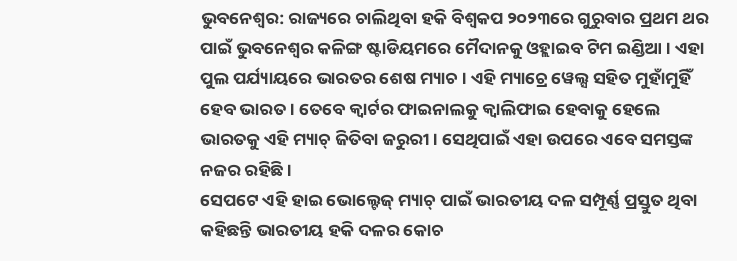ଭୁବନେଶ୍ବର: ରାଜ୍ୟରେ ଚାଲିଥିବା ହକି ବିଶ୍ବକପ ୨୦୨୩ରେ ଗୁରୁବାର ପ୍ରଥମ ଥର ପାଇଁ ଭୁବନେଶ୍ଵର କଳିଙ୍ଗ ଷ୍ଟାଡିୟମରେ ମୈଦାନକୁ ଓହ୍ଲାଇବ ଟିମ ଇଣ୍ଡିଆ । ଏହା ପୁଲ ପର୍ଯ୍ୟାୟରେ ଭାରତର ଶେଷ ମ୍ୟାଚ । ଏହି ମ୍ୟାଚ୍ରେ ୱେଲ୍ସ ସହିତ ମୁହାଁମୁହିଁ ହେବ ଭାରତ । ତେବେ କ୍ବାର୍ଟର ଫାଇନାଲକୁ କ୍ବାଲିଫାଇ ହେବାକୁ ହେଲେ ଭାରତକୁ ଏହି ମ୍ୟାଚ୍ ଜିତିବା ଜରୁରୀ । ସେଥିପାଇଁ ଏହା ଉପରେ ଏବେ ସମସ୍ତଙ୍କ ନଜର ରହିଛି ।
ସେପଟେ ଏହି ହାଇ ଭୋଲ୍ଟେଜ୍ ମ୍ୟାଚ୍ ପାଇଁ ଭାରତୀୟ ଦଳ ସମ୍ପୂର୍ଣ୍ଣ ପ୍ରସ୍ତୁତ ଥିବା କହିଛନ୍ତି ଭାରତୀୟ ହକି ଦଳର କୋଚ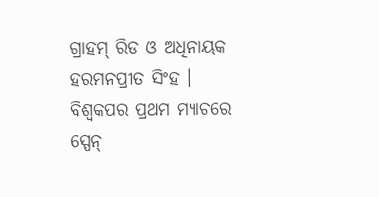ଗ୍ରାହମ୍ ରିଡ ଓ ଅଧିନାୟକ ହରମନପ୍ରୀତ ସିଂହ । ବିଶ୍ବକପର ପ୍ରଥମ ମ୍ୟାଚରେ ସ୍ପେନ୍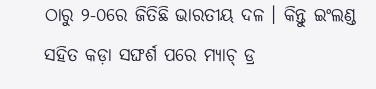ଠାରୁ ୨-୦ରେ ଜିତିଛି ଭାରତୀୟ ଦଳ । କିନ୍ତୁ ଇଂଲଣ୍ଡ ସହିତ କଡ଼ା ସଙ୍ଘର୍ଶ ପରେ ମ୍ୟାଚ୍ ଡ୍ର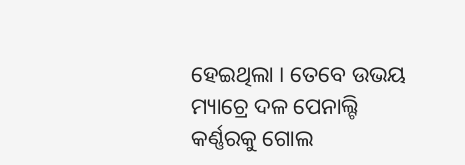ହେଇଥିଲା । ତେବେ ଉଭୟ ମ୍ୟାଚ୍ରେ ଦଳ ପେନାଲ୍ଟି କର୍ଣ୍ଣରକୁ ଗୋଲ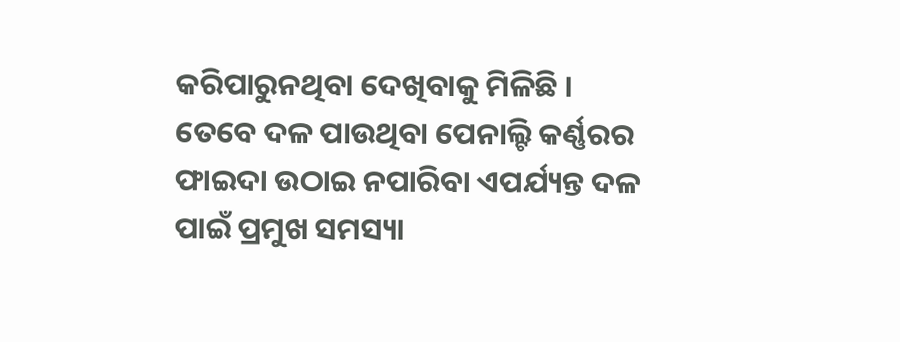କରିପାରୁନଥିବା ଦେଖିବାକୁ ମିଳିଛି ।
ତେବେ ଦଳ ପାଉଥିବା ପେନାଲ୍ଟି କର୍ଣ୍ଣରର ଫାଇଦା ଉଠାଇ ନପାରିବା ଏପର୍ଯ୍ୟନ୍ତ ଦଳ ପାଇଁ ପ୍ରମୁଖ ସମସ୍ୟା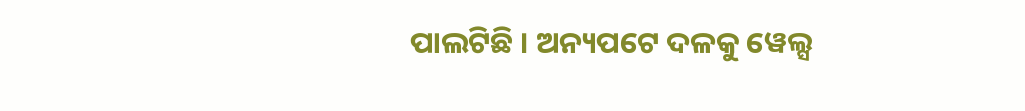ପାଲଟିଛି । ଅନ୍ୟପଟେ ଦଳକୁ ୱେଲ୍ସ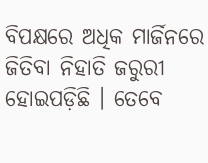ବିପକ୍ଷରେ ଅଧିକ ମାର୍ଜିନରେ ଜିତିବା ନିହାତି ଜରୁରୀ ହୋଇପଡ଼ିଛି । ତେବେ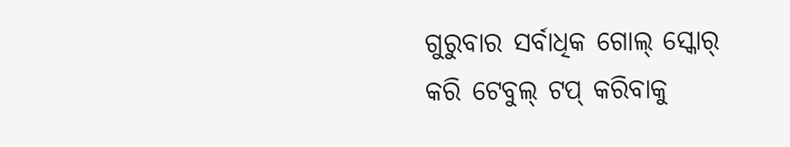ଗୁରୁବାର ସର୍ବାଧିକ ଗୋଲ୍ ସ୍କୋର୍ କରି ଟେବୁଲ୍ ଟପ୍ କରିବାକୁ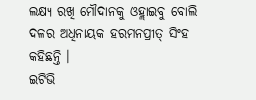ଲକ୍ଷ୍ୟ ରଖି ମୌଦାନକୁ ଓହ୍ଲାଇବୁ ବୋଲି ଦଳର ଅଧିନାୟକ ହରମନପ୍ରୀତ୍ ସିଂହ କହିଛନ୍ତି ।
ଇଟିଭି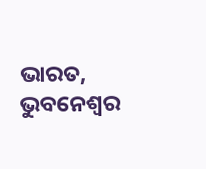ଭାରତ, ଭୁବନେଶ୍ବର